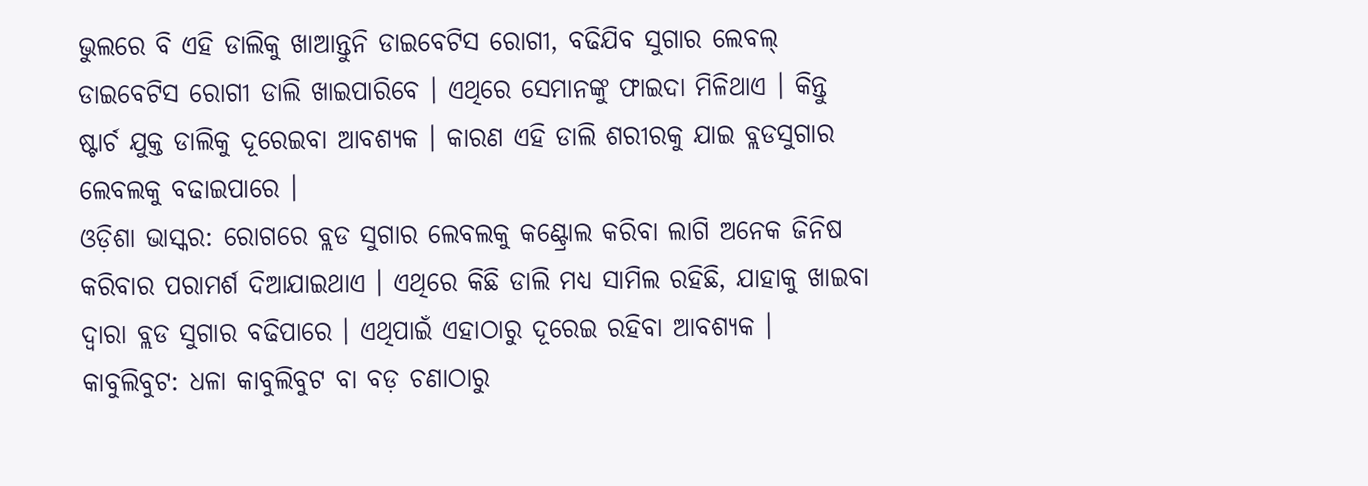ଭୁଲରେ ବି ଏହି ଡାଲିକୁ ଖାଆନ୍ତୁନି ଡାଇବେଟିସ ରୋଗୀ, ବଢିଯିବ ସୁଗାର ଲେବଲ୍
ଡାଇବେଟିସ ରୋଗୀ ଡାଲି ଖାଇପାରିବେ । ଏଥିରେ ସେମାନଙ୍କୁ ଫାଇଦା ମିଳିଥାଏ । କିନ୍ତୁ ଷ୍ଟାର୍ଚ ଯୁକ୍ତ ଡାଲିକୁ ଦୂରେଇବା ଆବଶ୍ୟକ । କାରଣ ଏହି ଡାଲି ଶରୀରକୁ ଯାଇ ବ୍ଲଡସୁଗାର ଲେବଲକୁ ବଢାଇପାରେ ।
ଓଡ଼ିଶା ଭାସ୍କର: ରୋଗରେ ବ୍ଲଡ ସୁଗାର ଲେବଲକୁ କଣ୍ଟ୍ରୋଲ କରିବା ଲାଗି ଅନେକ ଜିନିଷ କରିବାର ପରାମର୍ଶ ଦିଆଯାଇଥାଏ । ଏଥିରେ କିଛି ଡାଲି ମଧ୍ୟ ସାମିଲ ରହିଛି, ଯାହାକୁ ଖାଇବା ଦ୍ୱାରା ବ୍ଲଡ ସୁଗାର ବଢିପାରେ । ଏଥିପାଇଁ ଏହାଠାରୁ ଦୂରେଇ ରହିବା ଆବଶ୍ୟକ ।
କାବୁଲିବୁଟ: ଧଳା କାବୁଲିବୁଟ ବା ବଡ଼ ଚଣାଠାରୁ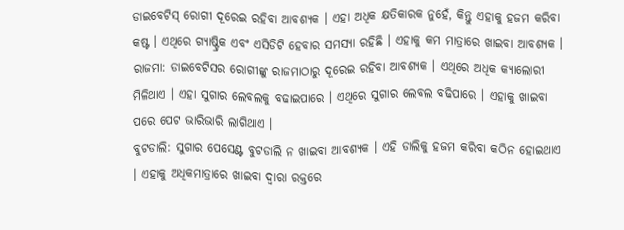ଡାଇବେଟିସ୍ ରୋଗୀ ଦୂରେଇ ରହିବା ଆବଶ୍ୟକ । ଏହା ଅଧିକ କ୍ଷତିକାରକ ନୁହେଁ, କିନ୍ତୁ ଏହାକୁ ହଜମ କରିବା କଷ୍ଟ । ଏଥିରେ ଗ୍ୟାଷ୍ଟ୍ରିକ ଏବଂ ଏସିଡିଟି ହେବାର ସମସ୍ୟା ରହିଛି । ଏହାକୁ କମ ମାତ୍ରାରେ ଖାଇବା ଆବଶ୍ୟକ ।
ରାଜମା: ଡାଇବେଟିସର ରୋଗୀଙ୍କୁ ରାଜମାଠାରୁ ଦୂରେଇ ରହିବା ଆବଶ୍ୟକ । ଏଥିରେ ଅଧିକ କ୍ୟାଲୋରୀ ମିଳିଥାଏ । ଏହା ସୁଗାର ଲେବଲକୁ ବଢାଇପାରେ । ଏଥିରେ ସୁଗାର ଲେବଲ ବଢିପାରେ । ଏହାକୁ ଖାଇବା ପରେ ପେଟ ଭାରିଭାରି ଲାଗିଥାଏ ।
ବୁଟଡାଲି: ସୁଗାର ପେସେଣ୍ଟ ବୁଟଡାଲି ନ ଖାଇବା ଆବଶ୍ୟକ । ଏହି ଡାଲିକୁ ହଜମ କରିବା କଠିନ ହୋଇଥାଏ । ଏହାକୁ ଅଧିକମାତ୍ରାରେ ଖାଇବା ଦ୍ୱାରା ରକ୍ତରେ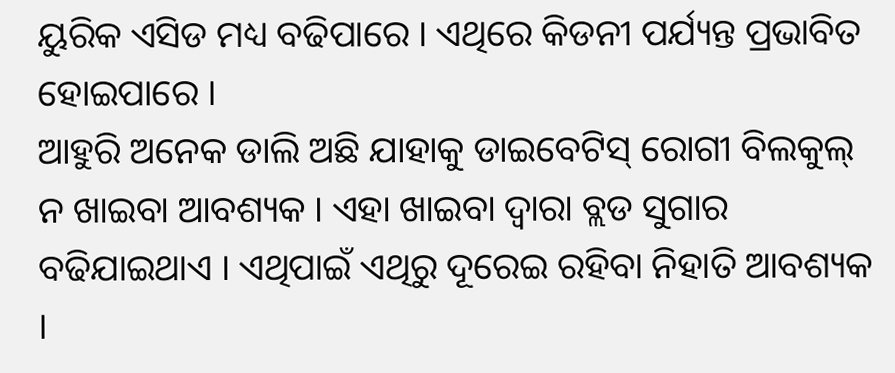ୟୁରିକ ଏସିଡ ମଧ୍ୟ ବଢିପାରେ । ଏଥିରେ କିଡନୀ ପର୍ଯ୍ୟନ୍ତ ପ୍ରଭାବିତ ହୋଇପାରେ ।
ଆହୁରି ଅନେକ ଡାଲି ଅଛି ଯାହାକୁ ଡାଇବେଟିସ୍ ରୋଗୀ ବିଲକୁଲ୍ ନ ଖାଇବା ଆବଶ୍ୟକ । ଏହା ଖାଇବା ଦ୍ୱାରା ବ୍ଲଡ ସୁଗାର ବଢିଯାଇଥାଏ । ଏଥିପାଇଁ ଏଥିରୁ ଦୂରେଇ ରହିବା ନିହାତି ଆବଶ୍ୟକ ।